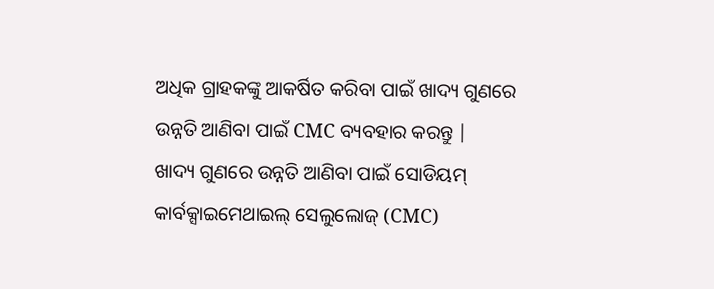ଅଧିକ ଗ୍ରାହକଙ୍କୁ ଆକର୍ଷିତ କରିବା ପାଇଁ ଖାଦ୍ୟ ଗୁଣରେ ଉନ୍ନତି ଆଣିବା ପାଇଁ CMC ବ୍ୟବହାର କରନ୍ତୁ |
ଖାଦ୍ୟ ଗୁଣରେ ଉନ୍ନତି ଆଣିବା ପାଇଁ ସୋଡିୟମ୍ କାର୍ବକ୍ସାଇମେଥାଇଲ୍ ସେଲୁଲୋଜ୍ (CMC)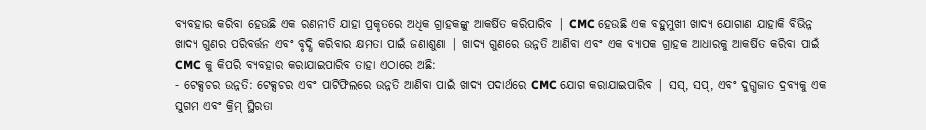ବ୍ୟବହାର କରିବା ହେଉଛି ଏକ ରଣନୀତି ଯାହା ପ୍ରକୃତରେ ଅଧିକ ଗ୍ରାହକଙ୍କୁ ଆକର୍ଷିତ କରିପାରିବ | CMC ହେଉଛି ଏକ ବହୁମୁଖୀ ଖାଦ୍ୟ ଯୋଗାଣ ଯାହାକି ବିଭିନ୍ନ ଖାଦ୍ୟ ଗୁଣର ପରିବର୍ତ୍ତନ ଏବଂ ବୃଦ୍ଧି କରିବାର କ୍ଷମତା ପାଇଁ ଜଣାଶୁଣା | ଖାଦ୍ୟ ଗୁଣରେ ଉନ୍ନତି ଆଣିବା ଏବଂ ଏକ ବ୍ୟାପକ ଗ୍ରାହକ ଆଧାରକୁ ଆକର୍ଷିତ କରିବା ପାଇଁ CMC କୁ କିପରି ବ୍ୟବହାର କରାଯାଇପାରିବ ତାହା ଏଠାରେ ଅଛି:
- ଟେକ୍ସଚର ଉନ୍ନତି: ଟେକ୍ସଚର ଏବଂ ପାଟିଫିଲରେ ଉନ୍ନତି ଆଣିବା ପାଇଁ ଖାଦ୍ୟ ପଦାର୍ଥରେ CMC ଯୋଗ କରାଯାଇପାରିବ | ସସ୍, ସପ୍, ଏବଂ ଦୁଗ୍ଧଜାତ ଦ୍ରବ୍ୟକୁ ଏକ ସୁଗମ ଏବଂ କ୍ରିମ୍ ସ୍ଥିରତା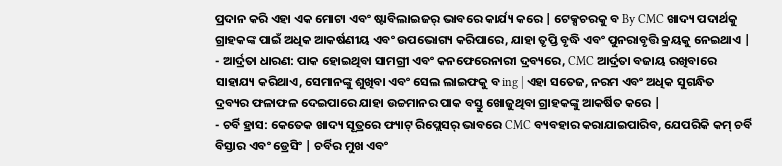ପ୍ରଦାନ କରି ଏହା ଏକ ମୋଟା ଏବଂ ଷ୍ଟାବିଲାଇଜର୍ ଭାବରେ କାର୍ଯ୍ୟ କରେ | ଟେକ୍ସଚରକୁ ବ By CMC ଖାଦ୍ୟ ପଦାର୍ଥକୁ ଗ୍ରାହକଙ୍କ ପାଇଁ ଅଧିକ ଆକର୍ଷଣୀୟ ଏବଂ ଉପଭୋଗ୍ୟ କରିପାରେ, ଯାହା ତୃପ୍ତି ବୃଦ୍ଧି ଏବଂ ପୁନରାବୃତ୍ତି କ୍ରୟକୁ ନେଇଥାଏ |
- ଆର୍ଦ୍ରତା ଧାରଣ: ପାକ ହୋଇଥିବା ସାମଗ୍ରୀ ଏବଂ କନଫେରେନାରୀ ଦ୍ରବ୍ୟରେ, CMC ଆର୍ଦ୍ରତା ବଜାୟ ରଖିବାରେ ସାହାଯ୍ୟ କରିଥାଏ, ସେମାନଙ୍କୁ ଶୁଖିବା ଏବଂ ସେଲ ଲାଇଫକୁ ବ ing | ଏହା ସତେଜ, ନରମ ଏବଂ ଅଧିକ ସୁଗନ୍ଧିତ ଦ୍ରବ୍ୟର ଫଳାଫଳ ଦେଇପାରେ ଯାହା ଉଚ୍ଚମାନର ପାକ ବସ୍ତୁ ଖୋଜୁଥିବା ଗ୍ରାହକଙ୍କୁ ଆକର୍ଷିତ କରେ |
- ଚର୍ବି ହ୍ରାସ: କେତେକ ଖାଦ୍ୟ ସୂତ୍ରରେ ଫ୍ୟାଟ୍ ରିପ୍ଲେସର୍ ଭାବରେ CMC ବ୍ୟବହାର କରାଯାଇପାରିବ, ଯେପରିକି କମ୍ ଚର୍ବି ବିସ୍ତାର ଏବଂ ଡ୍ରେସିଂ | ଚର୍ବିର ମୁଖ ଏବଂ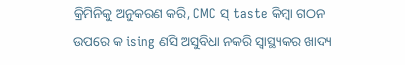କ୍ରିମିନିକୁ ଅନୁକରଣ କରି, CMC ସ୍ taste କିମ୍ବା ଗଠନ ଉପରେ କ ising ଣସି ଅସୁବିଧା ନକରି ସ୍ୱାସ୍ଥ୍ୟକର ଖାଦ୍ୟ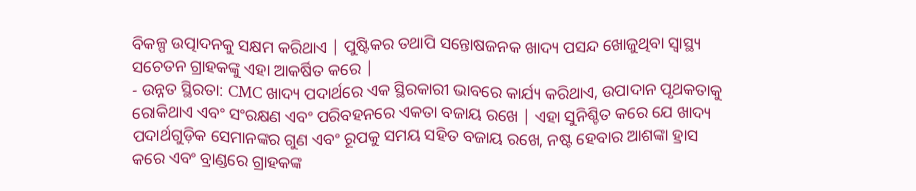ବିକଳ୍ପ ଉତ୍ପାଦନକୁ ସକ୍ଷମ କରିଥାଏ | ପୁଷ୍ଟିକର ତଥାପି ସନ୍ତୋଷଜନକ ଖାଦ୍ୟ ପସନ୍ଦ ଖୋଜୁଥିବା ସ୍ୱାସ୍ଥ୍ୟ ସଚେତନ ଗ୍ରାହକଙ୍କୁ ଏହା ଆକର୍ଷିତ କରେ |
- ଉନ୍ନତ ସ୍ଥିରତା: CMC ଖାଦ୍ୟ ପଦାର୍ଥରେ ଏକ ସ୍ଥିରକାରୀ ଭାବରେ କାର୍ଯ୍ୟ କରିଥାଏ, ଉପାଦାନ ପୃଥକତାକୁ ରୋକିଥାଏ ଏବଂ ସଂରକ୍ଷଣ ଏବଂ ପରିବହନରେ ଏକତା ବଜାୟ ରଖେ | ଏହା ସୁନିଶ୍ଚିତ କରେ ଯେ ଖାଦ୍ୟ ପଦାର୍ଥଗୁଡ଼ିକ ସେମାନଙ୍କର ଗୁଣ ଏବଂ ରୂପକୁ ସମୟ ସହିତ ବଜାୟ ରଖେ, ନଷ୍ଟ ହେବାର ଆଶଙ୍କା ହ୍ରାସ କରେ ଏବଂ ବ୍ରାଣ୍ଡରେ ଗ୍ରାହକଙ୍କ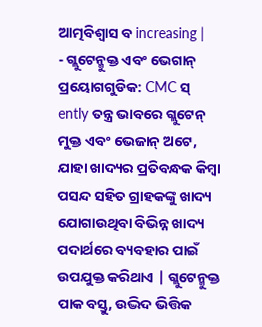ଆତ୍ମବିଶ୍ୱାସ ବ increasing |
- ଗ୍ଲୁଟେନ୍ମୁକ୍ତ ଏବଂ ଭେଗାନ୍ ପ୍ରୟୋଗଗୁଡିକ: CMC ସ୍ ently ତନ୍ତ୍ର ଭାବରେ ଗ୍ଲୁଟେନ୍ ମୁକ୍ତ ଏବଂ ଭେଜାନ୍ ଅଟେ, ଯାହା ଖାଦ୍ୟର ପ୍ରତିବନ୍ଧକ କିମ୍ବା ପସନ୍ଦ ସହିତ ଗ୍ରାହକଙ୍କୁ ଖାଦ୍ୟ ଯୋଗାଉଥିବା ବିଭିନ୍ନ ଖାଦ୍ୟ ପଦାର୍ଥରେ ବ୍ୟବହାର ପାଇଁ ଉପଯୁକ୍ତ କରିଥାଏ | ଗ୍ଲୁଟେନ୍ମୁକ୍ତ ପାକ ବସ୍ତୁ, ଉଦ୍ଭିଦ ଭିତ୍ତିକ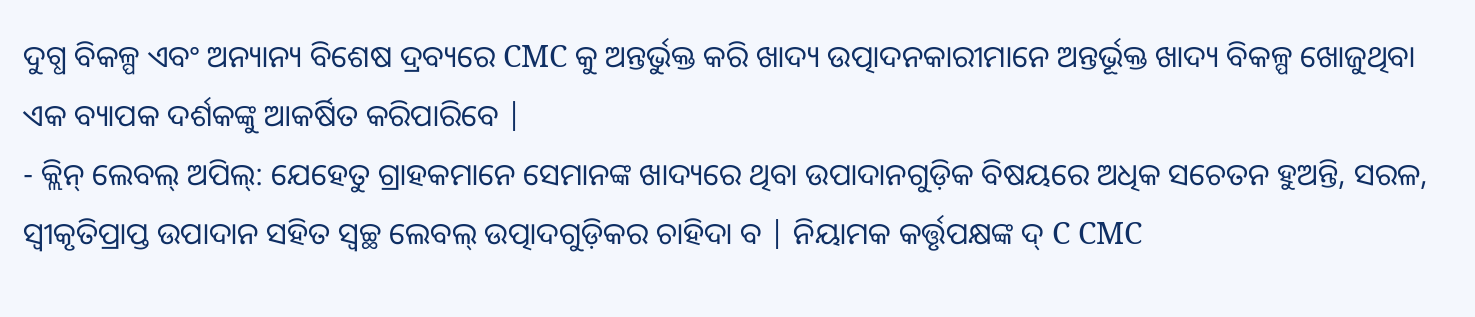ଦୁଗ୍ଧ ବିକଳ୍ପ ଏବଂ ଅନ୍ୟାନ୍ୟ ବିଶେଷ ଦ୍ରବ୍ୟରେ CMC କୁ ଅନ୍ତର୍ଭୁକ୍ତ କରି ଖାଦ୍ୟ ଉତ୍ପାଦନକାରୀମାନେ ଅନ୍ତର୍ଭୂକ୍ତ ଖାଦ୍ୟ ବିକଳ୍ପ ଖୋଜୁଥିବା ଏକ ବ୍ୟାପକ ଦର୍ଶକଙ୍କୁ ଆକର୍ଷିତ କରିପାରିବେ |
- କ୍ଲିନ୍ ଲେବଲ୍ ଅପିଲ୍: ଯେହେତୁ ଗ୍ରାହକମାନେ ସେମାନଙ୍କ ଖାଦ୍ୟରେ ଥିବା ଉପାଦାନଗୁଡ଼ିକ ବିଷୟରେ ଅଧିକ ସଚେତନ ହୁଅନ୍ତି, ସରଳ, ସ୍ୱୀକୃତିପ୍ରାପ୍ତ ଉପାଦାନ ସହିତ ସ୍ୱଚ୍ଛ ଲେବଲ୍ ଉତ୍ପାଦଗୁଡ଼ିକର ଚାହିଦା ବ | ନିୟାମକ କର୍ତ୍ତୃପକ୍ଷଙ୍କ ଦ୍ C CMC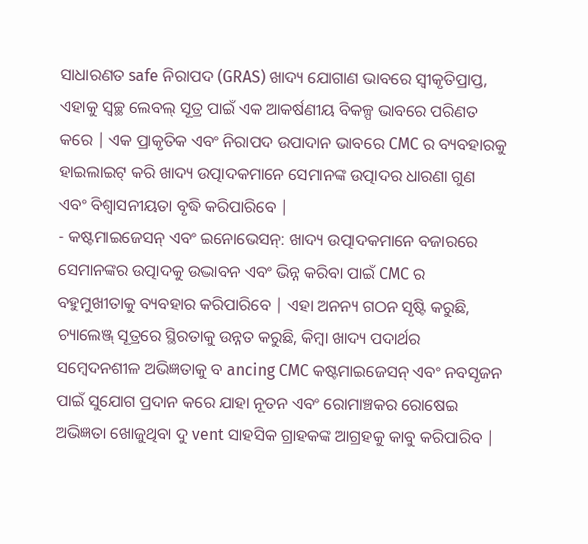ସାଧାରଣତ safe ନିରାପଦ (GRAS) ଖାଦ୍ୟ ଯୋଗାଣ ଭାବରେ ସ୍ୱୀକୃତିପ୍ରାପ୍ତ, ଏହାକୁ ସ୍ୱଚ୍ଛ ଲେବଲ୍ ସୂତ୍ର ପାଇଁ ଏକ ଆକର୍ଷଣୀୟ ବିକଳ୍ପ ଭାବରେ ପରିଣତ କରେ | ଏକ ପ୍ରାକୃତିକ ଏବଂ ନିରାପଦ ଉପାଦାନ ଭାବରେ CMC ର ବ୍ୟବହାରକୁ ହାଇଲାଇଟ୍ କରି ଖାଦ୍ୟ ଉତ୍ପାଦକମାନେ ସେମାନଙ୍କ ଉତ୍ପାଦର ଧାରଣା ଗୁଣ ଏବଂ ବିଶ୍ୱାସନୀୟତା ବୃଦ୍ଧି କରିପାରିବେ |
- କଷ୍ଟମାଇଜେସନ୍ ଏବଂ ଇନୋଭେସନ୍: ଖାଦ୍ୟ ଉତ୍ପାଦକମାନେ ବଜାରରେ ସେମାନଙ୍କର ଉତ୍ପାଦକୁ ଉଦ୍ଭାବନ ଏବଂ ଭିନ୍ନ କରିବା ପାଇଁ CMC ର ବହୁମୁଖୀତାକୁ ବ୍ୟବହାର କରିପାରିବେ | ଏହା ଅନନ୍ୟ ଗଠନ ସୃଷ୍ଟି କରୁଛି, ଚ୍ୟାଲେଞ୍ଜ୍ ସୂତ୍ରରେ ସ୍ଥିରତାକୁ ଉନ୍ନତ କରୁଛି, କିମ୍ବା ଖାଦ୍ୟ ପଦାର୍ଥର ସମ୍ବେଦନଶୀଳ ଅଭିଜ୍ଞତାକୁ ବ ancing CMC କଷ୍ଟମାଇଜେସନ୍ ଏବଂ ନବସୃଜନ ପାଇଁ ସୁଯୋଗ ପ୍ରଦାନ କରେ ଯାହା ନୂତନ ଏବଂ ରୋମାଞ୍ଚକର ରୋଷେଇ ଅଭିଜ୍ଞତା ଖୋଜୁଥିବା ଦୁ vent ସାହସିକ ଗ୍ରାହକଙ୍କ ଆଗ୍ରହକୁ କାବୁ କରିପାରିବ |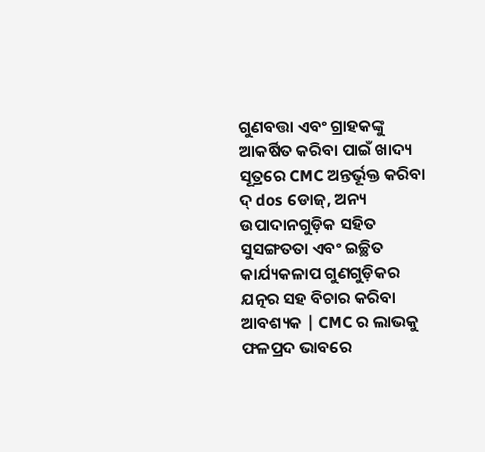ଗୁଣବତ୍ତା ଏବଂ ଗ୍ରାହକଙ୍କୁ ଆକର୍ଷିତ କରିବା ପାଇଁ ଖାଦ୍ୟ ସୂତ୍ରରେ CMC ଅନ୍ତର୍ଭୂକ୍ତ କରିବା ଦ୍ dos ଡୋଜ୍, ଅନ୍ୟ ଉପାଦାନଗୁଡ଼ିକ ସହିତ ସୁସଙ୍ଗତତା ଏବଂ ଇଚ୍ଛିତ କାର୍ଯ୍ୟକଳାପ ଗୁଣଗୁଡ଼ିକର ଯତ୍ନର ସହ ବିଚାର କରିବା ଆବଶ୍ୟକ | CMC ର ଲାଭକୁ ଫଳପ୍ରଦ ଭାବରେ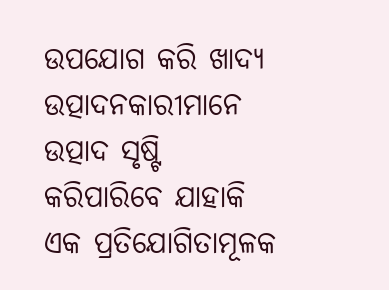ଉପଯୋଗ କରି ଖାଦ୍ୟ ଉତ୍ପାଦନକାରୀମାନେ ଉତ୍ପାଦ ସୃଷ୍ଟି କରିପାରିବେ ଯାହାକି ଏକ ପ୍ରତିଯୋଗିତାମୂଳକ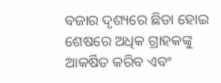ବଜାର ଦୃଶ୍ୟରେ ଛିଡା ହୋଇ ଶେଷରେ ଅଧିକ ଗ୍ରାହକଙ୍କୁ ଆକର୍ଷିତ କରିବ ଏବଂ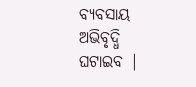ବ୍ୟବସାୟ ଅଭିବୃଦ୍ଧି ଘଟାଇବ |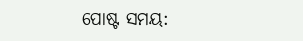ପୋଷ୍ଟ ସମୟ: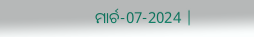ମାର୍ଚ-07-2024 |